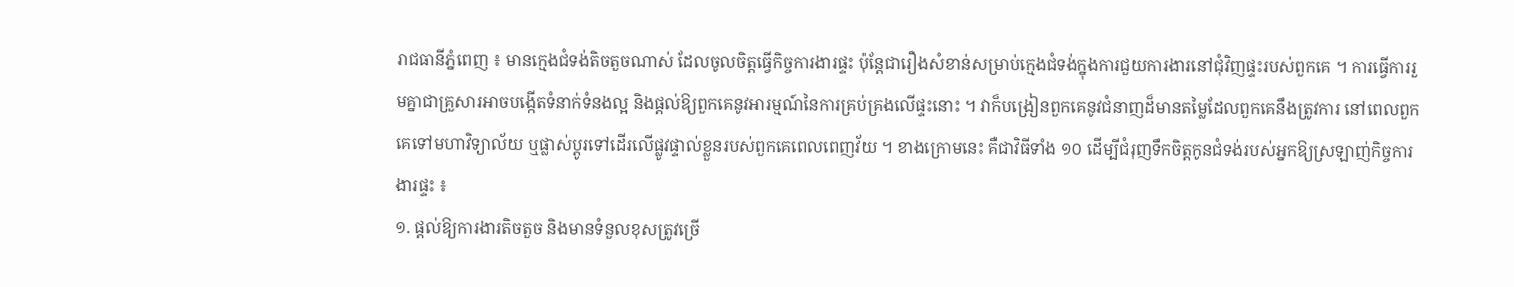រាជធានីភ្នំពេញ ៖ មានក្មេងជំទង់តិចតួចណាស់ ដែលចូលចិត្តធ្វើកិច្ចការងារផ្ទះ ប៉ុន្តែជារឿងសំខាន់សម្រាប់ក្មេងជំទង់ក្នុងការជួយការងារនៅជុំវិញផ្ទះរបស់ពួកគេ ។ ការធ្វើការរួមគ្នាជាគ្រួសារអាចបង្កើតទំនាក់ទំនងល្អ និងផ្តល់ឱ្យពួកគេនូវអារម្មណ៍នៃការគ្រប់គ្រងលើផ្ទះនោះ ។ វាក៏បង្រៀនពួកគេនូវជំនាញដ៏មានតម្លៃដែលពួកគេនឹងត្រូវការ នៅពេលពួកគេទៅមហាវិទ្យាល័យ ឬផ្លាស់ប្តូរទៅដើរលើផ្លូវផ្ទាល់ខ្លួនរបស់ពួកគេពេលពេញវ័យ ។ ខាងក្រោមនេះ គឺជាវិធីទាំង ១០ ដើម្បីជំរុញទឹកចិត្តកូនជំទង់របស់អ្នកឱ្យស្រឡាញ់កិច្ចការងារផ្ទះ ៖
១. ផ្តល់ឱ្យការងារតិចតួច និងមានទំនួលខុសត្រូវច្រើ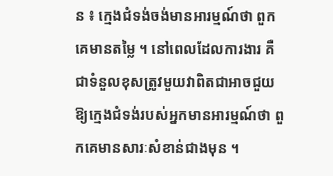ន ៖ ក្មេងជំទង់ចង់មានអារម្មណ៍ថា ពួកគេមានតម្លៃ ។ នៅពេលដែលការងារ គឺជាទំនួលខុសត្រូវមួយវាពិតជាអាចជួយឱ្យក្មេងជំទង់របស់អ្នកមានអារម្មណ៍ថា ពួកគេមានសារៈសំខាន់ជាងមុន ។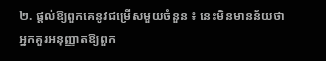២. ផ្តល់ឱ្យពួកគេនូវជម្រើសមួយចំនួន ៖ នេះមិនមានន័យថា អ្នកគួរអនុញ្ញាតឱ្យពួក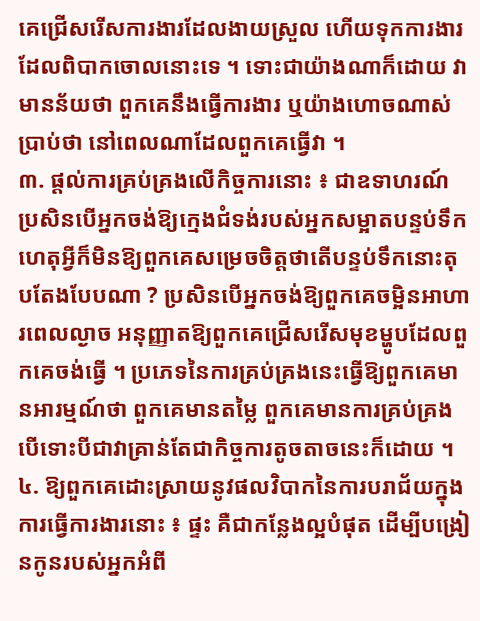គេជ្រើសរើសការងារដែលងាយស្រួល ហើយទុកការងារដែលពិបាកចោលនោះទេ ។ ទោះជាយ៉ាងណាក៏ដោយ វាមានន័យថា ពួកគេនឹងធ្វើការងារ ឬយ៉ាងហោចណាស់ប្រាប់ថា នៅពេលណាដែលពួកគេធ្វើវា ។
៣. ផ្តល់ការគ្រប់គ្រងលើកិច្ចការនោះ ៖ ជាឧទាហរណ៍ ប្រសិនបើអ្នកចង់ឱ្យក្មេងជំទង់របស់អ្នកសម្អាតបន្ទប់ទឹក ហេតុអ្វីក៏មិនឱ្យពួកគេសម្រេចចិត្តថាតើបន្ទប់ទឹកនោះតុបតែងបែបណា ? ប្រសិនបើអ្នកចង់ឱ្យពួកគេចម្អិនអាហារពេលល្ងាច អនុញ្ញាតឱ្យពួកគេជ្រើសរើសមុខម្ហូបដែលពួកគេចង់ធ្វើ ។ ប្រភេទនៃការគ្រប់គ្រងនេះធ្វើឱ្យពួកគេមានអារម្មណ៍ថា ពួកគេមានតម្លៃ ពួកគេមានការគ្រប់គ្រង បើទោះបីជាវាគ្រាន់តែជាកិច្ចការតូចតាចនេះក៏ដោយ ។
៤. ឱ្យពួកគេដោះស្រាយនូវផលវិបាកនៃការបរាជ័យក្នុងការធ្វើការងារនោះ ៖ ផ្ទះ គឺជាកន្លែងល្អបំផុត ដើម្បីបង្រៀនកូនរបស់អ្នកអំពី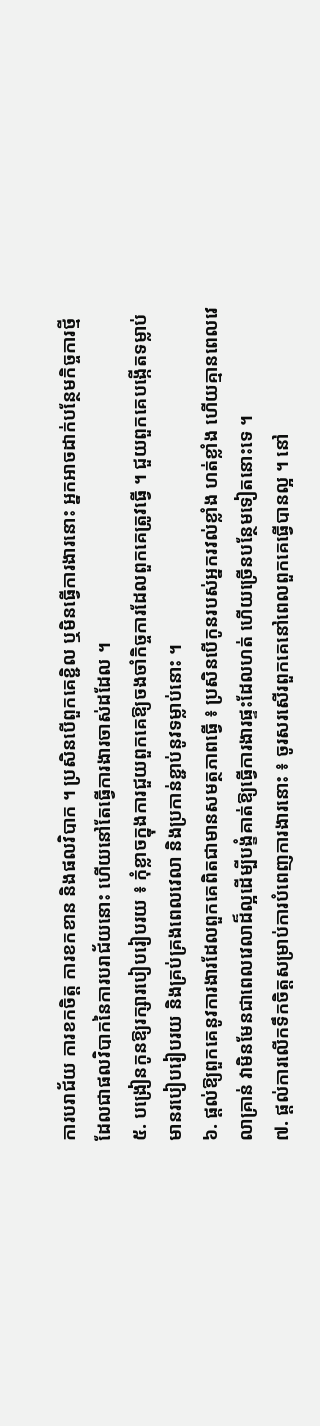ការបរាជ័យ ការខកចិត្ត ការខកខាន និងផលវិបាក ។ ប្រសិនបើពួកគេខ្ជិល ឬមិនធ្វើការងារនោះ អ្នកអាចដាក់បន្ថែមកិច្ចការថ្មី ដែលជាផលវិបាកនៃការបរាជ័យនោះ ហើយនៅតែធ្វើការងារចាស់ដដែល ។
៥. បង្រៀនកូនឱ្យរក្សារបៀបរៀបរយ ៖ កុំខ្លាចក្នុងការជួយពួកគេឱ្យចងចាំកិច្ចការដែលពួកគេត្រូវធ្វើ ។ ជួយពួកគេបង្កើតទម្លាប់មានរបៀបរៀបរយ និងគ្រប់គ្រងពេលវេលា និងប្រកាន់ខ្ជាប់នូវទម្លាប់នោះ ។
៦. ផ្តល់ឱ្យពួកគេនូវការងារដែលពួកគេពិតជាមានសមត្ថភាពធ្វើ ៖ ប្រសិនបើកូនរបស់អ្នករវល់ខ្លាំង ហត់ខ្លាំង ហើយគ្មានពេលវេលាគ្រាន់ វាមិនមែនជាពេលវេលាដ៏ល្អដើម្បីបង្ខំគាត់ឱ្យធ្វើការងារផ្ទះដែលហត់ ហើយច្រើនបន្ថែមទៀតនោះទេ ។
៧. ផ្តល់ការលើកទឹកចិត្តសម្រាប់ការបំពេញការងារនោះ ៖ ចូរសរសើរពួកគេនៅពេលពួកគេធ្វើបានល្អ ។ នៅ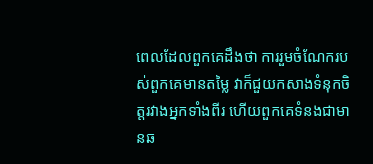ពេលដែលពួកគេដឹងថា ការរួមចំណែករបស់ពួកគេមានតម្លៃ វាក៏ជួយកសាងទំនុកចិត្តរវាងអ្នកទាំងពីរ ហើយពួកគេទំនងជាមានឆ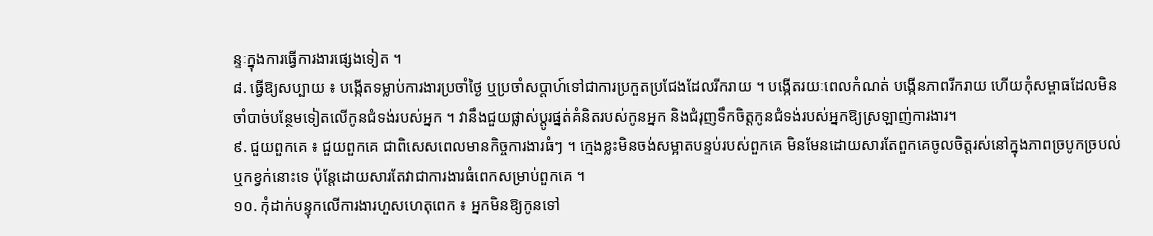ន្ទៈក្នុងការធ្វើការងារផ្សេងទៀត ។
៨. ធ្វើឱ្យសប្បាយ ៖ បង្កើតទម្លាប់ការងារប្រចាំថ្ងៃ ឬប្រចាំសប្តាហ៍ទៅជាការប្រកួតប្រជែងដែលរីករាយ ។ បង្កើតរយៈពេលកំណត់ បង្កើនភាពរីករាយ ហើយកុំសម្ពាធដែលមិនចាំបាច់បន្ថែមទៀតលើកូនជំទង់របស់អ្នក ។ វានឹងជួយផ្លាស់ប្តូរផ្នត់គំនិតរបស់កូនអ្នក និងជំរុញទឹកចិត្តកូនជំទង់របស់អ្នកឱ្យស្រឡាញ់ការងារ។
៩. ជួយពួកគេ ៖ ជួយពួកគេ ជាពិសេសពេលមានកិច្ចការងារធំៗ ។ ក្មេងខ្លះមិនចង់សម្អាតបន្ទប់របស់ពួកគេ មិនមែនដោយសារតែពួកគេចូលចិត្តរស់នៅក្នុងភាពច្របូកច្របល់ ឬកខ្វក់នោះទេ ប៉ុន្តែដោយសារតែវាជាការងារធំពេកសម្រាប់ពួកគេ ។
១០. កុំដាក់បន្ទុកលើការងារហួសហេតុពេក ៖ អ្នកមិនឱ្យកូនទៅ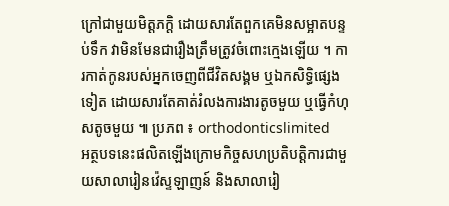ក្រៅជាមួយមិត្តភក្តិ ដោយសារតែពួកគេមិនសម្អាតបន្ទប់ទឹក វាមិនមែនជារឿងត្រឹមត្រូវចំពោះក្មេងឡើយ ។ ការកាត់កូនរបស់អ្នកចេញពីជីវិតសង្គម ឬឯកសិទ្ធិផ្សេងទៀត ដោយសារតែគាត់រំលងការងារតូចមួយ ឬធ្វើកំហុសតូចមួយ ៕ ប្រភព ៖ orthodonticslimited
អត្ថបទនេះផលិតឡើងក្រោមកិច្ចសហប្រតិបត្តិការជាមួយសាលារៀនវ៉េស្ទឡាញន៍ និងសាលារៀ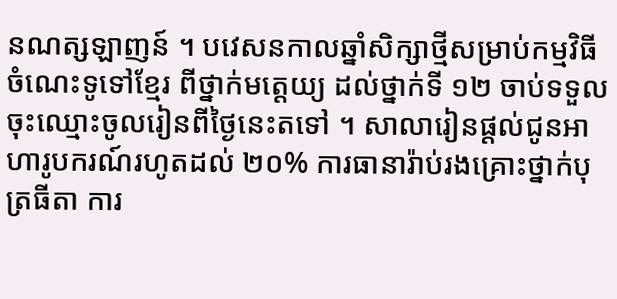នណត្សឡាញន៍ ។ បវេសនកាលឆ្នាំសិក្សាថ្មីសម្រាប់កម្មវិធីចំណេះទូទៅខ្មែរ ពីថ្នាក់មត្តេយ្យ ដល់ថ្នាក់ទី ១២ ចាប់ទទួលចុះឈ្មោះចូលរៀនពីថ្ងៃនេះតទៅ ។ សាលារៀនផ្តល់ជូនអាហារូបករណ៍រហូតដល់ ២០% ការធានារ៉ាប់រងគ្រោះថ្នាក់បុត្រធីតា ការ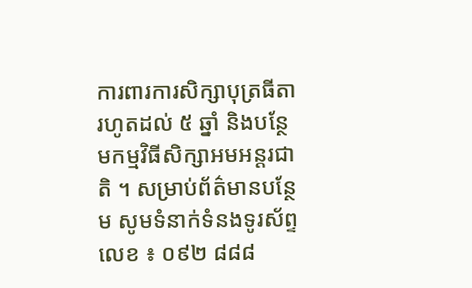ការពារការសិក្សាបុត្រធីតារហូតដល់ ៥ ឆ្នាំ និងបន្ថែមកម្មវិធីសិក្សាអមអន្តរជាតិ ។ សម្រាប់ព័ត៌មានបន្ថែម សូមទំនាក់ទំនងទូរស័ព្ទលេខ ៖ ០៩២ ៨៨៨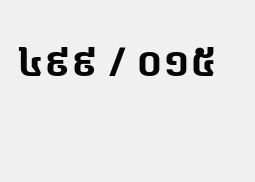៤៩៩ / ០១៥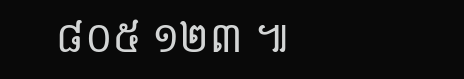៨០៥ ១២៣ ៕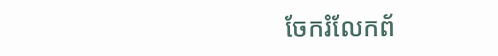ចែករំលែកព័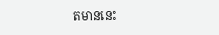តមាននេះ